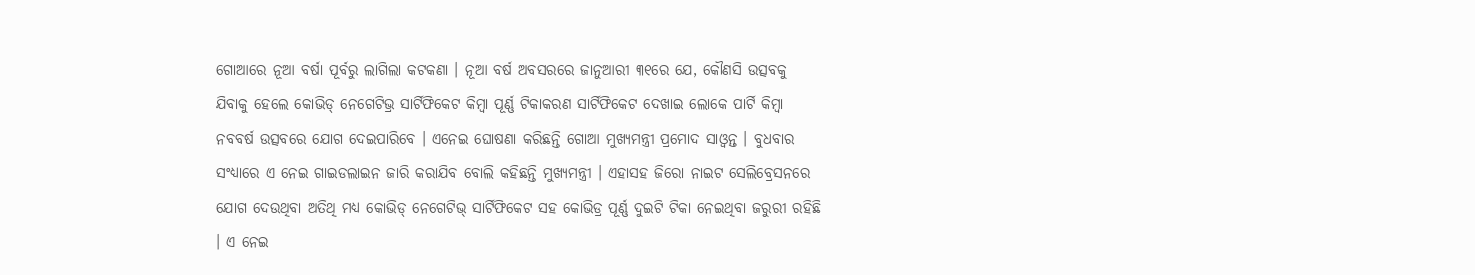ଗୋଆରେ ନୂଆ ବର୍ଷା ପୂର୍ବରୁ ଲାଗିଲା କଟକଣା । ନୂଆ ବର୍ଷ ଅବସରରେ ଜାନୁଆରୀ ୩୧ରେ ଯେ, କୌଣସି ଉତ୍ସବକୁ ଯିବାକୁ ହେଲେ କୋଭିଡ୍ ନେଗେଟିଭ୍ର ସାର୍ଟିଫିକେଟ କିମ୍ବା ପୂର୍ଣ୍ଣ ଟିକାକରଣ ସାର୍ଟିଫିକେଟ ଦେଖାଇ ଲୋକେ ପାର୍ଟି କିମ୍ବା ନବବର୍ଷ ଉତ୍ସବରେ ଯୋଗ ଦେଇପାରିବେ । ଏନେଇ ଘୋଷଣା କରିଛନ୍ତି ଗୋଆ ମୁଖ୍ୟମନ୍ତ୍ରୀ ପ୍ରମୋଦ ସାଓ୍ୱନ୍ତ । ବୁଧବାର ସଂଧ୍ୟାରେ ଏ ନେଇ ଗାଇଡଲାଇନ ଜାରି କରାଯିବ ବୋଲି କହିଛନ୍ତି ମୁଖ୍ୟମନ୍ତ୍ରୀ । ଏହାସହ ଜିରୋ ନାଇଟ ସେଲିବ୍ରେସନରେ ଯୋଗ ଦେଉଥିବା ଅତିଥି ମଧ୍ୟ କୋଭିଡ୍ ନେଗେଟିଭ୍ ସାର୍ଟିଫିକେଟ ସହ କୋଭିଡ୍ର ପୂର୍ଣ୍ଣ ଦୁଇଟି ଟିକା ନେଇଥିବା ଜରୁରୀ ରହିଛି । ଏ ନେଇ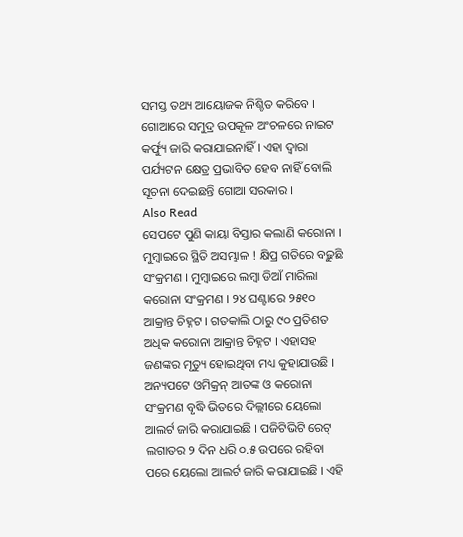ସମସ୍ତ ତଥ୍ୟ ଆୟୋଜକ ନିଶ୍ଚିତ କରିବେ । ଗୋଆରେ ସମୁଦ୍ର ଉପକୂଳ ଅଂଚଳରେ ନାଇଟ କର୍ଫ୍ୟୁ ଜାରି କରାଯାଇନାହିଁ । ଏହା ଦ୍ୱାରା ପର୍ଯ୍ୟଟନ କ୍ଷେତ୍ର ପ୍ରଭାବିତ ହେବ ନାହିଁ ବୋଲି ସୂଚନା ଦେଇଛନ୍ତି ଗୋଆ ସରକାର ।
Also Read
ସେପଟେ ପୁଣି କାୟା ବିସ୍ତାର କଲାଣି କରୋନା । ମୁମ୍ବାଇରେ ସ୍ଥିତି ଅସମ୍ଭାଳ ! କ୍ଷିପ୍ର ଗତିରେ ବଢ଼ୁଛି ସଂକ୍ରମଣ । ମୁମ୍ବାଇରେ ଲମ୍ବା ଡିଆଁ ମାରିଲା କରୋନା ସଂକ୍ରମଣ । ୨୪ ଘଣ୍ଟାରେ ୨୫୧୦ ଆକ୍ରାନ୍ତ ଚିହ୍ନଟ । ଗତକାଲି ଠାରୁ ୯୦ ପ୍ରତିଶତ ଅଧିକ କରୋନା ଆକ୍ରାନ୍ତ ଚିହ୍ନଟ । ଏହାସହ ଜଣଙ୍କର ମୃତ୍ୟୁ ହୋଇଥିବା ମଧ୍ୟ କୁହାଯାଉଛି ।
ଅନ୍ୟପଟେ ଓମିକ୍ରନ୍ ଆତଙ୍କ ଓ କରୋନା ସଂକ୍ରମଣ ବୃଦ୍ଧି ଭିତରେ ଦିଲ୍ଲୀରେ ୟେଲୋ ଆଲର୍ଟ ଜାରି କରାଯାଇଛି । ପଜିଟିଭିଟି ରେଟ୍ ଲଗାତର ୨ ଦିନ ଧରି ୦.୫ ଉପରେ ରହିବା ପରେ ୟେଲୋ ଆଲର୍ଟ ଜାରି କରାଯାଇଛି । ଏହି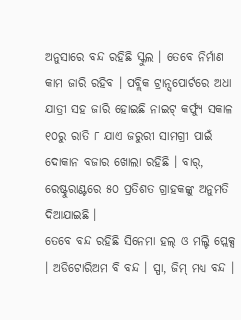ଅନୁସାରେ ବନ୍ଦ ରହିଛି ସ୍କୁଲ । ତେବେ ନିର୍ମାଣ କାମ ଜାରି ରହିବ । ପବ୍ଲିକ ଟ୍ରାନ୍ସପୋର୍ଟରେ ଅଧା ଯାତ୍ରୀ ସହ ଜାରି ହୋଇଛି ନାଇଟ୍ କର୍ଫ୍ୟୁ ସକାଳ ୧୦ରୁ ରାତି ୮ ଯାଏ ଜରୁରୀ ସାମଗ୍ରୀ ପାଇଁ ଦୋକାନ ବଜାର ଖୋଲା ରହିଛି । ବାର୍, ରେଷ୍ଟୁରାଣ୍ଟରେ ୫୦ ପ୍ରତିଶତ ଗ୍ରାହକଙ୍କୁ ଅନୁମତି ଦିଆଯାଇଛି ।
ତେବେ ବନ୍ଦ ରହିଛି ସିନେମା ହଲ୍ ଓ ମଲ୍ଟି ପ୍ଲେକ୍ସ । ଅଡିଟୋରିଅମ ବି ବନ୍ଦ । ସ୍ପା, ଜିମ୍ ମଧ୍ୟ ବନ୍ଦ ।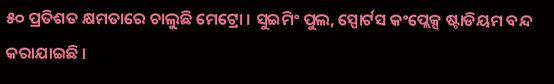୫୦ ପ୍ରତିଶତ କ୍ଷମତାରେ ଚାଲୁଛି ମେଟ୍ରୋ । ସୁଇମିଂ ପୁଲ, ସ୍ପୋର୍ଟସ କଂପ୍ଲେକ୍ସ ଷ୍ଟାଡିୟମ ବନ୍ଦ କରାଯାଇଛି ।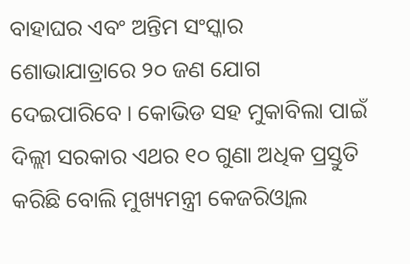ବାହାଘର ଏବଂ ଅନ୍ତିମ ସଂସ୍କାର ଶୋଭାଯାତ୍ରାରେ ୨୦ ଜଣ ଯୋଗ ଦେଇପାରିବେ । କୋଭିଡ ସହ ମୁକାବିଲା ପାଇଁ ଦିଲ୍ଲୀ ସରକାର ଏଥର ୧୦ ଗୁଣା ଅଧିକ ପ୍ରସ୍ତୁତି କରିଛି ବୋଲି ମୁଖ୍ୟମନ୍ତ୍ରୀ କେଜରିଓ୍ୱାଲ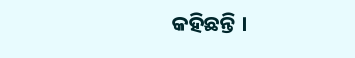କହିଛନ୍ତି ।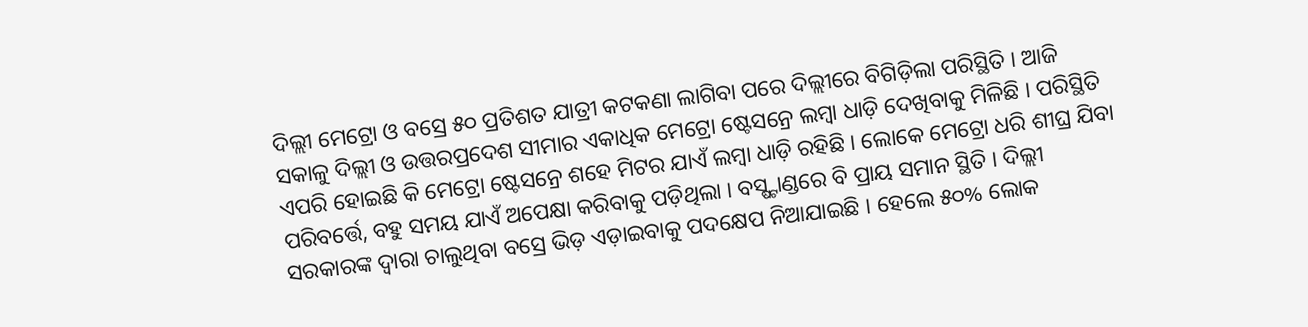ଦିଲ୍ଲୀ ମେଟ୍ରୋ ଓ ବସ୍ରେ ୫୦ ପ୍ରତିଶତ ଯାତ୍ରୀ କଟକଣା ଲାଗିବା ପରେ ଦିଲ୍ଲୀରେ ବିଗିଡ଼ିଲା ପରିସ୍ଥିତି । ଆଜି ସକାଳୁ ଦିଲ୍ଲୀ ଓ ଉତ୍ତରପ୍ରଦେଶ ସୀମାର ଏକାଧିକ ମେଟ୍ରୋ ଷ୍ଟେସନ୍ରେ ଲମ୍ବା ଧାଡ଼ି ଦେଖିବାକୁ ମିଳିଛି । ପରିସ୍ଥିତି ଏପରି ହୋଇଛି କି ମେଟ୍ରୋ ଷ୍ଟେସନ୍ରେ ଶହେ ମିଟର ଯାଏଁ ଲମ୍ବା ଧାଡ଼ି ରହିଛି । ଲୋକେ ମେଟ୍ରୋ ଧରି ଶୀଘ୍ର ଯିବା ପରିବର୍ତ୍ତେ, ବହୁ ସମୟ ଯାଏଁ ଅପେକ୍ଷା କରିବାକୁ ପଡ଼ିଥିଲା । ବସ୍ଷ୍ଟାଣ୍ଡରେ ବି ପ୍ରାୟ ସମାନ ସ୍ଥିତି । ଦିଲ୍ଲୀ ସରକାରଙ୍କ ଦ୍ୱାରା ଚାଲୁଥିବା ବସ୍ରେ ଭିଡ଼ ଏଡ଼ାଇବାକୁ ପଦକ୍ଷେପ ନିଆଯାଇଛି । ହେଲେ ୫୦% ଲୋକ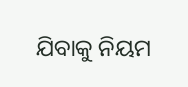ଯିବାକୁ ନିୟମ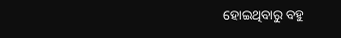ହୋଇଥିବାରୁ ବହୁ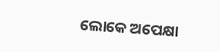ଲୋକେ ଅପେକ୍ଷା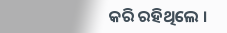କରି ରହିଥିଲେ ।